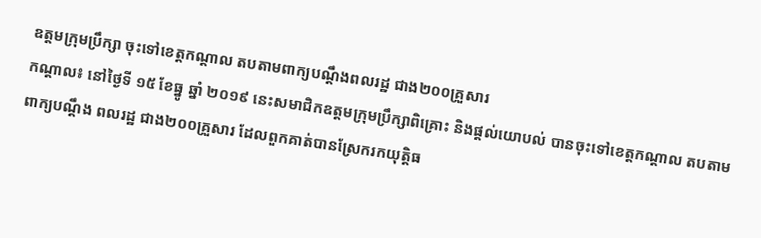ឧត្តមក្រុមប្រឹក្សា ចុះទៅខេត្តកណ្ដាល តបតាមពាក្យបណ្ដឹងពលរដ្ឋ ជាង២០០គ្រួសារ
កណ្ដាល៖ នៅថ្ងៃទី ១៥ ខែធ្នូ ឆ្នាំ ២០១៩ នេះសមាជិកឧត្តមក្រុមប្រឹក្សាពិគ្រោះ និងផ្ដល់យោបល់ បានចុះទៅខេត្តកណ្ដាល តបតាមពាក្យបណ្ដឹង ពលរដ្ឋ ជាង២០០គ្រួសារ ដែលពួកគាត់បានស្រែករកយុត្តិធ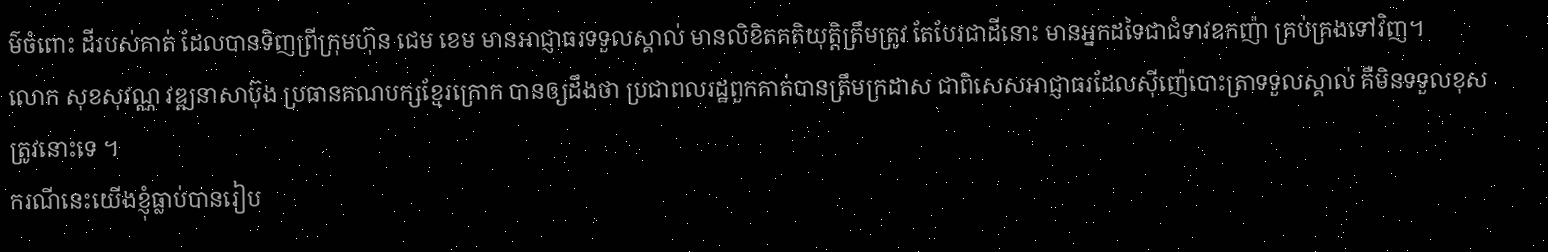ម៌ចំពោះ ដីរបស់គាត់ ដែលបានទិញព្រីក្រុមហ៊ុន ជេម ខេម មានអាជ្ញាធរទទួលស្គាល់ មានលិខិតគតិយុត្តិត្រឹមត្រូវ តែបែរជាដីនោះ មានអ្នកដទៃជាជំទាវឧកញ៉ា គ្រប់គ្រងទៅវិញ។
លោក សុខសុវណ្ណ វឌ្ឍនាសាប៊ុង ប្រធានគណបក្សខ្មែរក្រោក បានឲ្យដឹងថា ប្រជាពលរដ្ឋពួកគាត់បានត្រឹមក្រដាស ជាពិសេសអាជ្ញាធរដែលស៊ីញ៉េបោះត្រាទទួលស្គាល់ គឺមិនទទួលខុសត្រូវនោះទេ ។
ករណីនេះយើងខ្ញុំធ្លាប់បានរៀប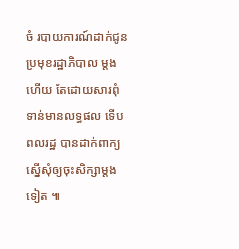ចំ របាយការណ៍ដាក់ជូនប្រមុខរដ្ឋាភិបាល ម្ដងហើយ តែដោយសារពុំទាន់មានលទ្ធផល ទើបពលរដ្ឋ បានដាក់ពាក្យស្នើសុំឲ្យចុះសិក្សាម្ដងទៀត ៕